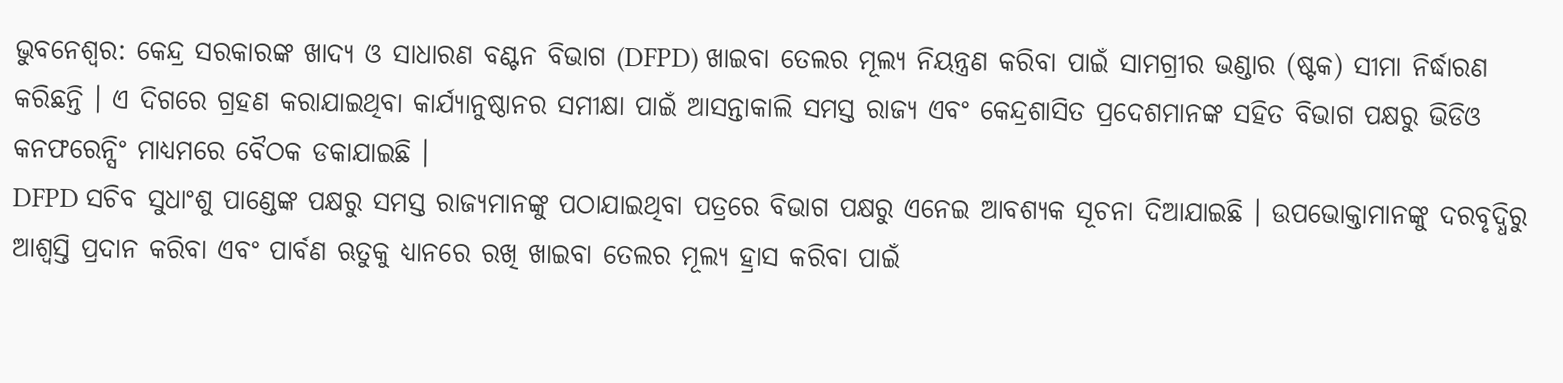ଭୁବନେଶ୍ବର: କେନ୍ଦ୍ର ସରକାରଙ୍କ ଖାଦ୍ୟ ଓ ସାଧାରଣ ବଣ୍ଟନ ବିଭାଗ (DFPD) ଖାଇବା ତେଲର ମୂଲ୍ୟ ନିୟନ୍ତ୍ରଣ କରିବା ପାଇଁ ସାମଗ୍ରୀର ଭଣ୍ଡାର (ଷ୍ଟକ) ସୀମା ନିର୍ଦ୍ଧାରଣ କରିଛନ୍ତି । ଏ ଦିଗରେ ଗ୍ରହଣ କରାଯାଇଥିବା କାର୍ଯ୍ୟାନୁଷ୍ଠାନର ସମୀକ୍ଷା ପାଇଁ ଆସନ୍ତାକାଲି ସମସ୍ତ ରାଜ୍ୟ ଏବଂ କେନ୍ଦ୍ରଶାସିତ ପ୍ରଦେଶମାନଙ୍କ ସହିତ ବିଭାଗ ପକ୍ଷରୁ ଭିଡିଓ କନଫରେନ୍ସିଂ ମାଧ୍ୟମରେ ବୈଠକ ଡକାଯାଇଛି ।
DFPD ସଚିବ ସୁଧାଂଶୁ ପାଣ୍ଡେଙ୍କ ପକ୍ଷରୁ ସମସ୍ତ ରାଜ୍ୟମାନଙ୍କୁ ପଠାଯାଇଥିବା ପତ୍ରରେ ବିଭାଗ ପକ୍ଷରୁ ଏନେଇ ଆବଶ୍ୟକ ସୂଚନା ଦିଆଯାଇଛି । ଉପଭୋକ୍ତାମାନଙ୍କୁ ଦରବୃଦ୍ଧିରୁ ଆଶ୍ବସ୍ତି ପ୍ରଦାନ କରିବା ଏବଂ ପାର୍ବଣ ଋତୁକୁ ଧ୍ୟାନରେ ରଖି ଖାଇବା ତେଲର ମୂଲ୍ୟ ହ୍ରାସ କରିବା ପାଇଁ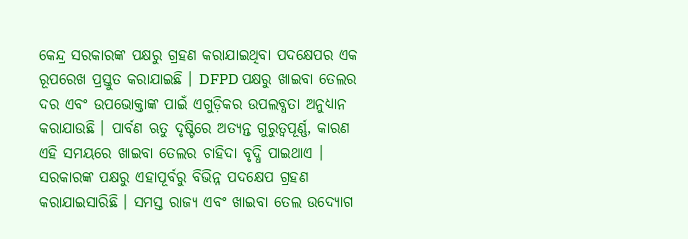କେନ୍ଦ୍ର ସରକାରଙ୍କ ପକ୍ଷରୁ ଗ୍ରହଣ କରାଯାଇଥିବା ପଦକ୍ଷେପର ଏକ ରୂପରେଖ ପ୍ରସ୍ତୁତ କରାଯାଇଛି । DFPD ପକ୍ଷରୁ ଖାଇବା ତେଲର ଦର ଏବଂ ଉପଭୋକ୍ତାଙ୍କ ପାଇଁ ଏଗୁଡ଼ିକର ଉପଲବ୍ଧତା ଅନୁଧ୍ୟାନ କରାଯାଉଛି । ପାର୍ବଣ ଋତୁ ଦୃଷ୍ଟିରେ ଅତ୍ୟନ୍ତ ଗୁରୁତ୍ବପୂର୍ଣ୍ଣ, କାରଣ ଏହି ସମୟରେ ଖାଇବା ତେଲର ଚାହିଦା ବୃଦ୍ଧି ପାଇଥାଏ ।
ସରକାରଙ୍କ ପକ୍ଷରୁ ଏହାପୂର୍ବରୁ ବିଭିନ୍ନ ପଦକ୍ଷେପ ଗ୍ରହଣ କରାଯାଇସାରିଛି । ସମସ୍ତ ରାଜ୍ୟ ଏବଂ ଖାଇବା ତେଲ ଉଦ୍ୟୋଗ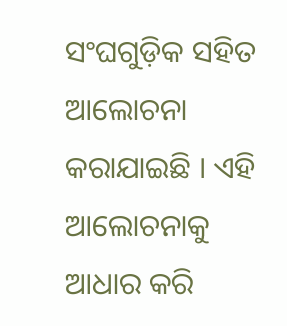ସଂଘଗୁଡ଼ିକ ସହିତ ଆଲୋଚନା କରାଯାଇଛି । ଏହି ଆଲୋଚନାକୁ ଆଧାର କରି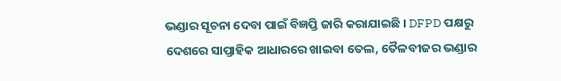ଭଣ୍ଡାର ସୂଚନା ଦେବା ପାଇଁ ବିଜ୍ଞପ୍ତି ଜାରି କରାଯାଇଛି । DFPD ପକ୍ଷରୁ ଦେଶରେ ସାପ୍ତାହିକ ଆଧାରରେ ଖାଇବା ତେଲ, ତୈଳବୀଜର ଭଣ୍ଡାର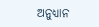ଅନୁଧ୍ୟାନ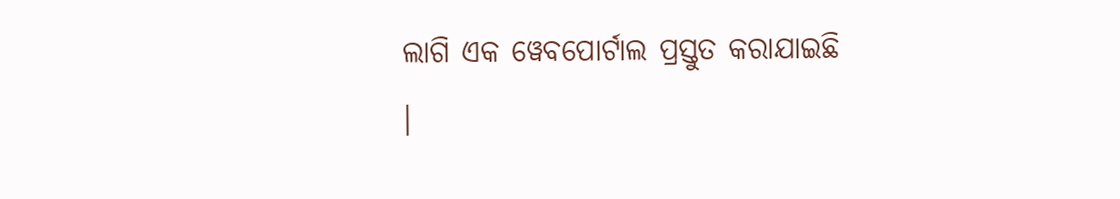ଲାଗି ଏକ ୱେବପୋର୍ଟାଲ ପ୍ରସ୍ତୁତ କରାଯାଇଛି ।